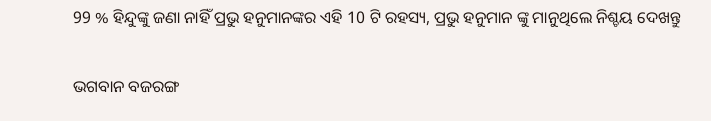99 % ହିନ୍ଦୁଙ୍କୁ ଜଣା ନାହିଁ ପ୍ରଭୁ ହନୁମାନଙ୍କର ଏହି 10 ଟି ରହସ୍ୟ, ପ୍ରଭୁ ହନୁମାନ ଙ୍କୁ ମାନୁଥିଲେ ନିଶ୍ଚୟ ଦେଖନ୍ତୁ

ଭଗବାନ ବଜରଙ୍ଗ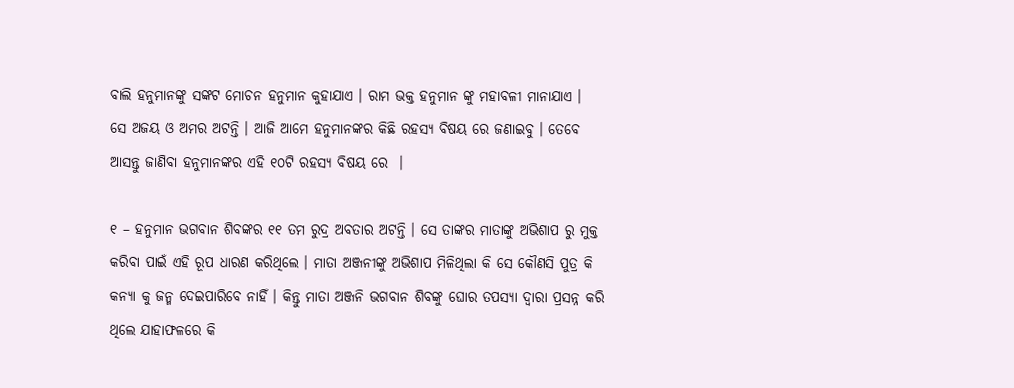ବାଲି ହନୁମାନଙ୍କୁ ସଙ୍କଟ ମୋଚନ ହନୁମାନ କୁହାଯାଏ । ରାମ ଭକ୍ତ ହନୁମାନ ଙ୍କୁ ମହାବଳୀ ମାନାଯାଏ ।  ସେ ଅଜୟ ଓ ଅମର ଅଟନ୍ତି । ଆଜି ଆମେ ହନୁମାନଙ୍କର କିଛି ରହସ୍ୟ ବିଷୟ ରେ ଜଣାଇବୁ । ତେବେ ଆସନ୍ତୁ ଜାଣିବା ହନୁମାନଙ୍କର ଏହି ୧୦ଟି ରହସ୍ୟ ବିଷୟ ରେ  ।

୧ – ହନୁମାନ ଭଗବାନ ଶିବଙ୍କର ୧୧ ତମ ରୁଦ୍ର ଅବତାର ଅଟନ୍ତି । ସେ ତାଙ୍କର ମାତାଙ୍କୁ ଅଭିଶାପ ରୁ ମୁକ୍ତ କରିବା ପାଇଁ ଏହି ରୂପ ଧାରଣ କରିଥିଲେ । ମାତା ଅଞ୍ଜନୀଙ୍କୁ ଅଭିଶାପ ମିଳିଥିଲା କି ସେ କୌଣସି ପୁତ୍ର କି କନ୍ୟା କୁ ଜନ୍ମ ଦେଇପାରିବେ ନାହିଁ । କିନ୍ତୁ ମାତା ଅଞ୍ଜନି ଭଗବାନ ଶିବଙ୍କୁ ଘୋର ତପସ୍ୟା ଦ୍ଵାରା ପ୍ରସନ୍ନ କରି ଥିଲେ ଯାହାଫଳରେ କି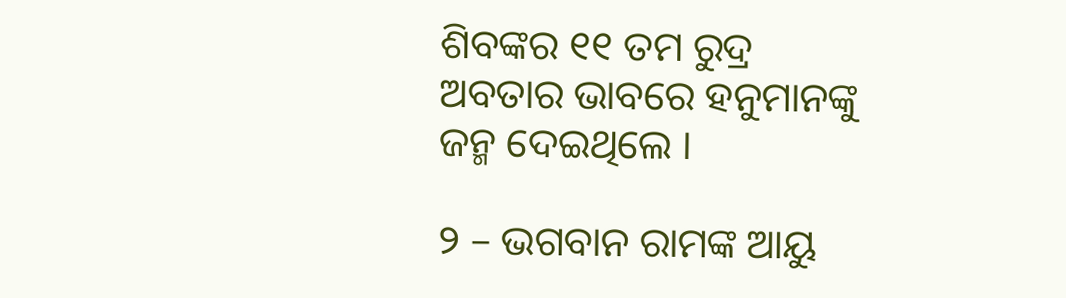ଶିବଙ୍କର ୧୧ ତମ ରୁଦ୍ର ଅବତାର ଭାବରେ ହନୁମାନଙ୍କୁ ଜନ୍ମ ଦେଇଥିଲେ ।

୨ – ଭଗବାନ ରାମଙ୍କ ଆୟୁ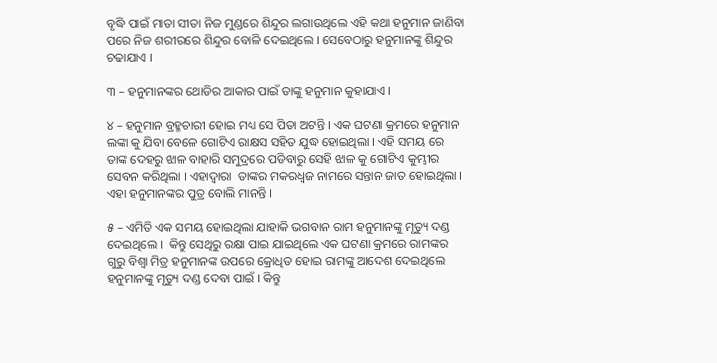ବୃଦ୍ଧି ପାଇଁ ମାତା ସୀତା ନିଜ ମୁଣ୍ଡରେ ଶିନ୍ଦୁର ଲଗାଉଥିଲେ ଏହି କଥା ହନୁମାନ ଜାଣିବା ପରେ ନିଜ ଶରୀରରେ ଶିନ୍ଦୁର ବୋଳି ଦେଇଥିଲେ । ସେବେଠାରୁ ହନୁମାନଙ୍କୁ ଶିନ୍ଦୁର ଚଢାଯାଏ ।

୩ – ହନୁମାନଙ୍କର ଥୋଡିର ଆକାର ପାଇଁ ତାଙ୍କୁ ହନୁମାନ କୁହାଯାଏ ।

୪ – ହନୁମାନ ବ୍ରହ୍ମଚାରୀ ହୋଇ ମଧ୍ୟ ସେ ପିତା ଅଟନ୍ତି । ଏକ ଘଟଣା କ୍ରମରେ ହନୁମାନ ଲଙ୍କା କୁ ଯିବା ବେଳେ ଗୋଟିଏ ରାକ୍ଷସ ସହିତ ଯୁଦ୍ଧ ହୋଇଥିଲା । ଏହି ସମୟ ରେ ତାଙ୍କ ଦେହରୁ ଝାଳ ବାହାରି ସମୁଦ୍ରରେ ପଡିବାରୁ ସେହି ଝାଳ କୁ ଗୋଟିଏ କୁମ୍ଭୀର ସେବନ କରିଥିଲା । ଏହାଦ୍ଵାରା  ତାଙ୍କର ମକରଧ୍ଵଜ ନାମରେ ସନ୍ତାନ ଜାତ ହୋଇଥିଲା । ଏହା ହନୁମାନଙ୍କର ପୁତ୍ର ବୋଲି ମାନନ୍ତି ।

୫ – ଏମିତି ଏକ ସମୟ ହୋଇଥିଲା ଯାହାକି ଭଗବାନ ରାମ ହନୁମାନଙ୍କୁ ମୃତ୍ୟୁ ଦଣ୍ଡ ଦେଇଥିଲେ ।  କିନ୍ତୁ ସେଥିରୁ ରକ୍ଷା ପାଇ ଯାଇଥିଲେ ଏକ ଘଟଣା କ୍ରମରେ ରାମଙ୍କର ଗୁରୁ ବିଶ୍ଵା ମିତ୍ର ହନୁମାନଙ୍କ ଉପରେ କ୍ରୋଧିତ ହୋଇ ରାମଙ୍କୁ ଆଦେଶ ଦେଇଥିଲେ ହନୁମାନଙ୍କୁ ମୃତ୍ୟୁ ଦଣ୍ଡ ଦେବା ପାଇଁ । କିନ୍ତୁ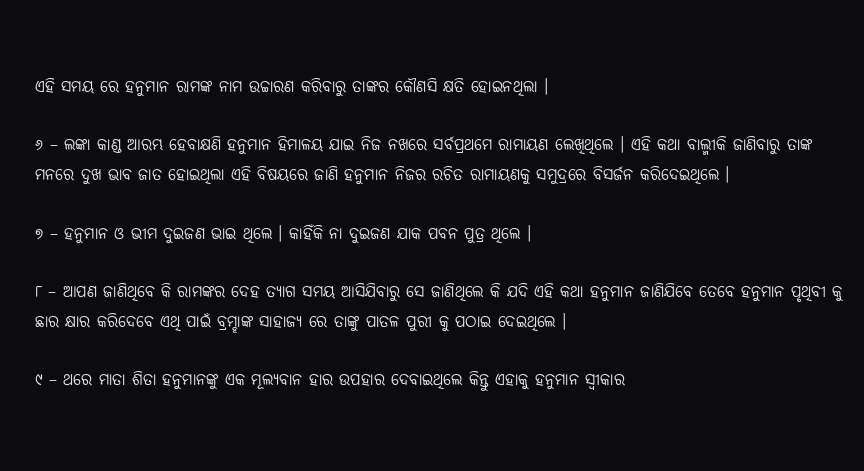ଏହି ସମୟ ରେ ହନୁମାନ ରାମଙ୍କ ନାମ ଉଚ୍ଚାରଣ କରିବାରୁ ତାଙ୍କର କୌଣସି କ୍ଷତି ହୋଇନଥିଲା ।

୬ – ଲଙ୍କା କାଣ୍ଡ ଆରମ୍ଭ ହେବାକ୍ଷଣି ହନୁମାନ ହିମାଳୟ ଯାଇ ନିଜ ନଖରେ ସର୍ବପ୍ରଥମେ ରାମାୟଣ ଲେଖିଥିଲେ । ଏହି କଥା ବାଲ୍ମୀକି ଜାଣିବାରୁ ତାଙ୍କ ମନରେ ଦୁଖ ଭାବ ଜାତ ହୋଇଥିଲା ଏହି ବିଷୟରେ ଜାଣି ହନୁମାନ ନିଜର ରଚିତ ରାମାୟଣକୁ ସମୁଦ୍ରରେ ବିସର୍ଜନ କରିଦେଇଥିଲେ ।

୭ – ହନୁମାନ ଓ ଭୀମ ଦୁଇଜଣ ଭାଇ ଥିଲେ । କାହିଁକି ନା ଦୁଇଜଣ ଯାକ ପବନ ପୁତ୍ର ଥିଲେ ।

୮ – ଆପଣ ଜାଣିଥିବେ କି ରାମଙ୍କର ଦେହ ତ୍ୟାଗ ସମୟ ଆସିଯିବାରୁ ସେ ଜାଣିଥିଲେ କି ଯଦି ଏହି କଥା ହନୁମାନ ଜାଣିଯିବେ ତେବେ ହନୁମାନ ପୃଥିବୀ କୁ ଛାର କ୍ଷାର କରିଦେବେ ଏଥି ପାଇଁ ବ୍ରମ୍ହାଙ୍କ ସାହାଜ୍ୟ ରେ ତାଙ୍କୁ ପାତଳ ପୁରୀ କୁ ପଠାଇ ଦେଇଥିଲେ ।

୯ – ଥରେ ମାତା ଶିତା ହନୁମାନଙ୍କୁ ଏକ ମୂଲ୍ୟବାନ ହାର ଉପହାର ଦେବାଇଥିଲେ କିନ୍ତୁ ଏହାକୁ ହନୁମାନ ସ୍ଵୀକାର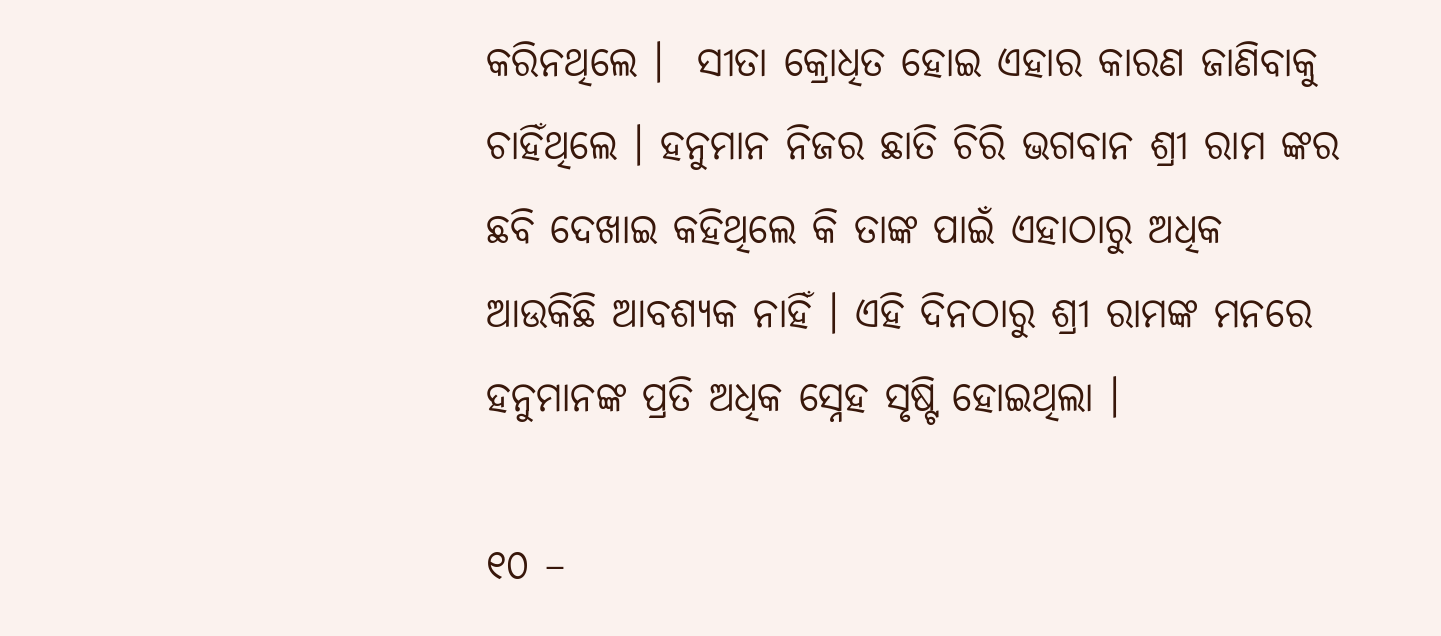କରିନଥିଲେ ।  ସୀତା କ୍ରୋଧିତ ହୋଇ ଏହାର କାରଣ ଜାଣିବାକୁ ଚାହିଁଥିଲେ । ହନୁମାନ ନିଜର ଛାତି ଚିରି ଭଗବାନ ଶ୍ରୀ ରାମ ଙ୍କର ଛବି ଦେଖାଇ କହିଥିଲେ କି ତାଙ୍କ ପାଇଁ ଏହାଠାରୁ ଅଧିକ ଆଉକିଛି ଆବଶ୍ୟକ ନାହିଁ । ଏହି ଦିନଠାରୁ ଶ୍ରୀ ରାମଙ୍କ ମନରେ ହନୁମାନଙ୍କ ପ୍ରତି ଅଧିକ ସ୍ନେହ ସୃଷ୍ଟି ହୋଇଥିଲା ।

୧୦ –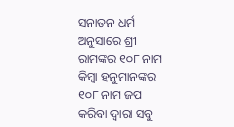ସନାତନ ଧର୍ମ ଅନୁସାରେ ଶ୍ରୀ ରାମଙ୍କର ୧୦୮ ନାମ କିମ୍ବା ହନୁମାନଙ୍କର ୧୦୮ ନାମ ଜପ କରିବା ଦ୍ଵାରା ସବୁ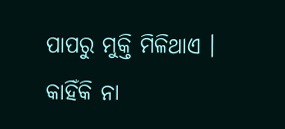ପାପରୁ ମୁକ୍ତି ମିଳିଥାଏ । କାହିଁକି ନା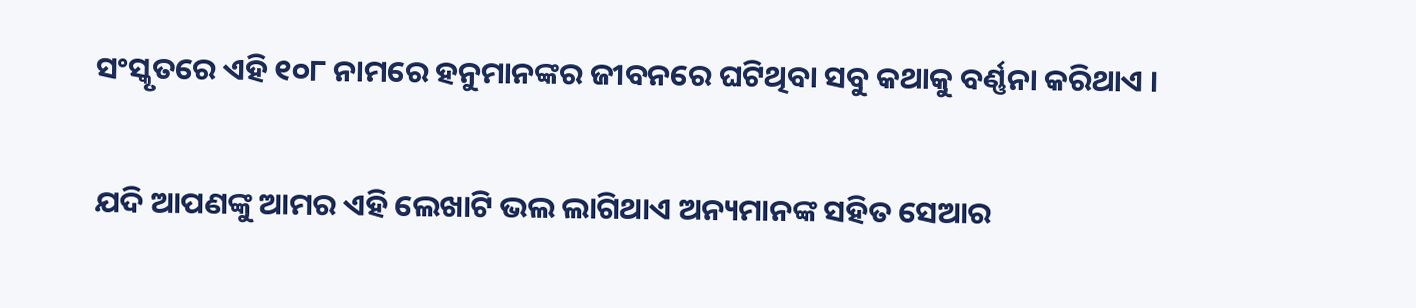ସଂସ୍କୃତରେ ଏହି ୧୦୮ ନାମରେ ହନୁମାନଙ୍କର ଜୀବନରେ ଘଟିଥିବା ସବୁ କଥାକୁ ବର୍ଣ୍ଣନା କରିଥାଏ ।

ଯଦି ଆପଣଙ୍କୁ ଆମର ଏହି ଲେଖାଟି ଭଲ ଲାଗିଥାଏ ଅନ୍ୟମାନଙ୍କ ସହିତ ସେଆର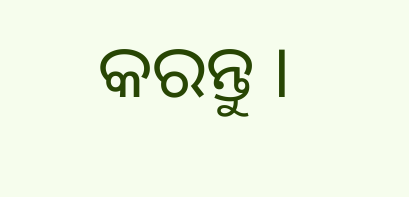କରନ୍ତୁ ।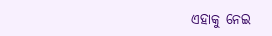ଏହାକୁ ନେଇ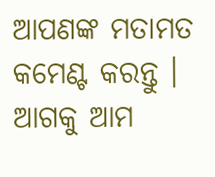ଆପଣଙ୍କ ମତାମତ କମେଣ୍ଟ କରନ୍ତୁ । ଆଗକୁ ଆମ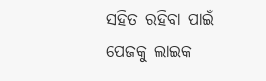ସହିତ ରହିବା ପାଇଁ ପେଜକୁ ଲାଇକ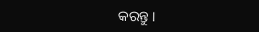କରନ୍ତୁ ।